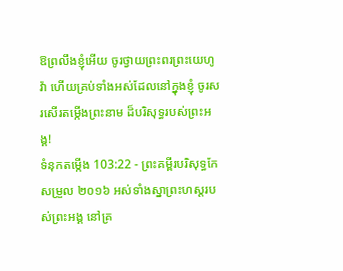ឱព្រលឹងខ្ញុំអើយ ចូរថ្វាយព្រះពរព្រះយេហូវ៉ា ហើយគ្រប់ទាំងអស់ដែលនៅក្នុងខ្ញុំ ចូរសរសើរតម្កើងព្រះនាម ដ៏បរិសុទ្ធរបស់ព្រះអង្គ!
ទំនុកតម្កើង 103:22 - ព្រះគម្ពីរបរិសុទ្ធកែសម្រួល ២០១៦ អស់ទាំងស្នាព្រះហស្តរបស់ព្រះអង្គ នៅគ្រ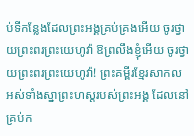ប់ទីកន្លែងដែលព្រះអង្គគ្រប់គ្រងអើយ ចូរថ្វាយព្រះពរព្រះយេហូវ៉ា ឱព្រលឹងខ្ញុំអើយ ចូរថ្វាយព្រះពរព្រះយេហូវ៉ា! ព្រះគម្ពីរខ្មែរសាកល អស់ទាំងស្នាព្រះហស្តរបស់ព្រះអង្គ ដែលនៅគ្រប់ក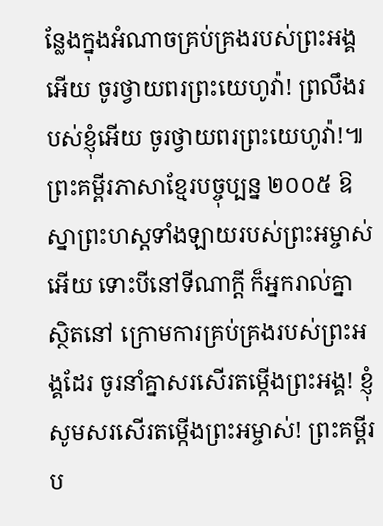ន្លែងក្នុងអំណាចគ្រប់គ្រងរបស់ព្រះអង្គអើយ ចូរថ្វាយពរព្រះយេហូវ៉ា! ព្រលឹងរបស់ខ្ញុំអើយ ចូរថ្វាយពរព្រះយេហូវ៉ា!៕ ព្រះគម្ពីរភាសាខ្មែរបច្ចុប្បន្ន ២០០៥ ឱស្នាព្រះហស្ដទាំងឡាយរបស់ព្រះអម្ចាស់អើយ ទោះបីនៅទីណាក្ដី ក៏អ្នករាល់គ្នាស្ថិតនៅ ក្រោមការគ្រប់គ្រងរបស់ព្រះអង្គដែរ ចូរនាំគ្នាសរសើរតម្កើងព្រះអង្គ! ខ្ញុំសូមសរសើរតម្កើងព្រះអម្ចាស់! ព្រះគម្ពីរប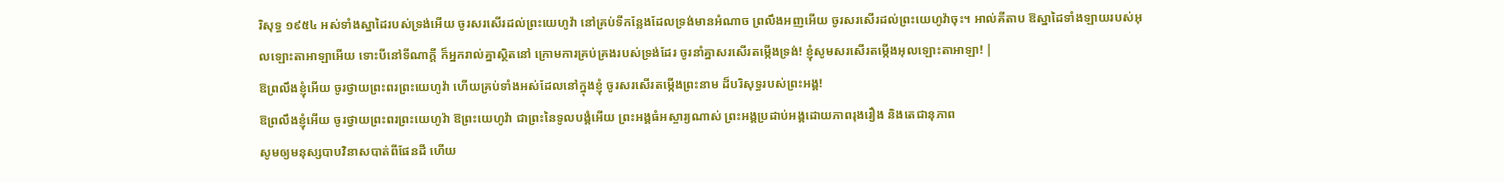រិសុទ្ធ ១៩៥៤ អស់ទាំងស្នាដៃរបស់ទ្រង់អើយ ចូរសរសើរដល់ព្រះយេហូវ៉ា នៅគ្រប់ទីកន្លែងដែលទ្រង់មានអំណាច ព្រលឹងអញអើយ ចូរសរសើរដល់ព្រះយេហូវ៉ាចុះ។ អាល់គីតាប ឱស្នាដៃទាំងឡាយរបស់អុលឡោះតាអាឡាអើយ ទោះបីនៅទីណាក្ដី ក៏អ្នករាល់គ្នាស្ថិតនៅ ក្រោមការគ្រប់គ្រងរបស់ទ្រង់ដែរ ចូរនាំគ្នាសរសើរតម្កើងទ្រង់! ខ្ញុំសូមសរសើរតម្កើងអុលឡោះតាអាឡា! |
ឱព្រលឹងខ្ញុំអើយ ចូរថ្វាយព្រះពរព្រះយេហូវ៉ា ហើយគ្រប់ទាំងអស់ដែលនៅក្នុងខ្ញុំ ចូរសរសើរតម្កើងព្រះនាម ដ៏បរិសុទ្ធរបស់ព្រះអង្គ!
ឱព្រលឹងខ្ញុំអើយ ចូរថ្វាយព្រះពរព្រះយេហូវ៉ា ឱព្រះយេហូវ៉ា ជាព្រះនៃទូលបង្គំអើយ ព្រះអង្គធំអស្ចារ្យណាស់ ព្រះអង្គប្រដាប់អង្គដោយភាពរុងរឿង និងតេជានុភាព
សូមឲ្យមនុស្សបាបវិនាសបាត់ពីផែនដី ហើយ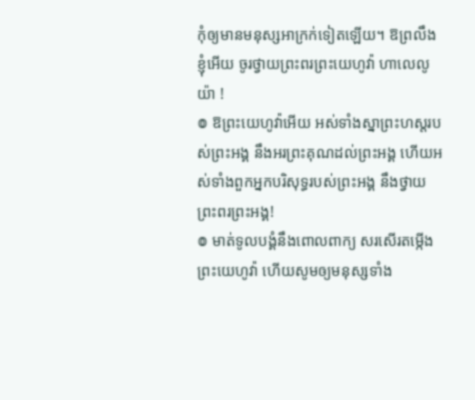កុំឲ្យមានមនុស្សអាក្រក់ទៀតឡើយ។ ឱព្រលឹងខ្ញុំអើយ ចូរថ្វាយព្រះពរព្រះយេហូវ៉ា ហាលេលូយ៉ា !
៙ ឱព្រះយេហូវ៉ាអើយ អស់ទាំងស្នាព្រះហស្តរបស់ព្រះអង្គ នឹងអរព្រះគុណដល់ព្រះអង្គ ហើយអស់ទាំងពួកអ្នកបរិសុទ្ធរបស់ព្រះអង្គ នឹងថ្វាយព្រះពរព្រះអង្គ!
៙ មាត់ទូលបង្គំនឹងពោលពាក្យ សរសើរតម្កើងព្រះយេហូវ៉ា ហើយសូមឲ្យមនុស្សទាំង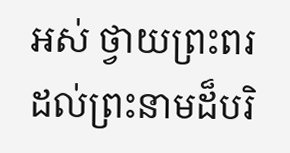អស់ ថ្វាយព្រះពរដល់ព្រះនាមដ៏បរិ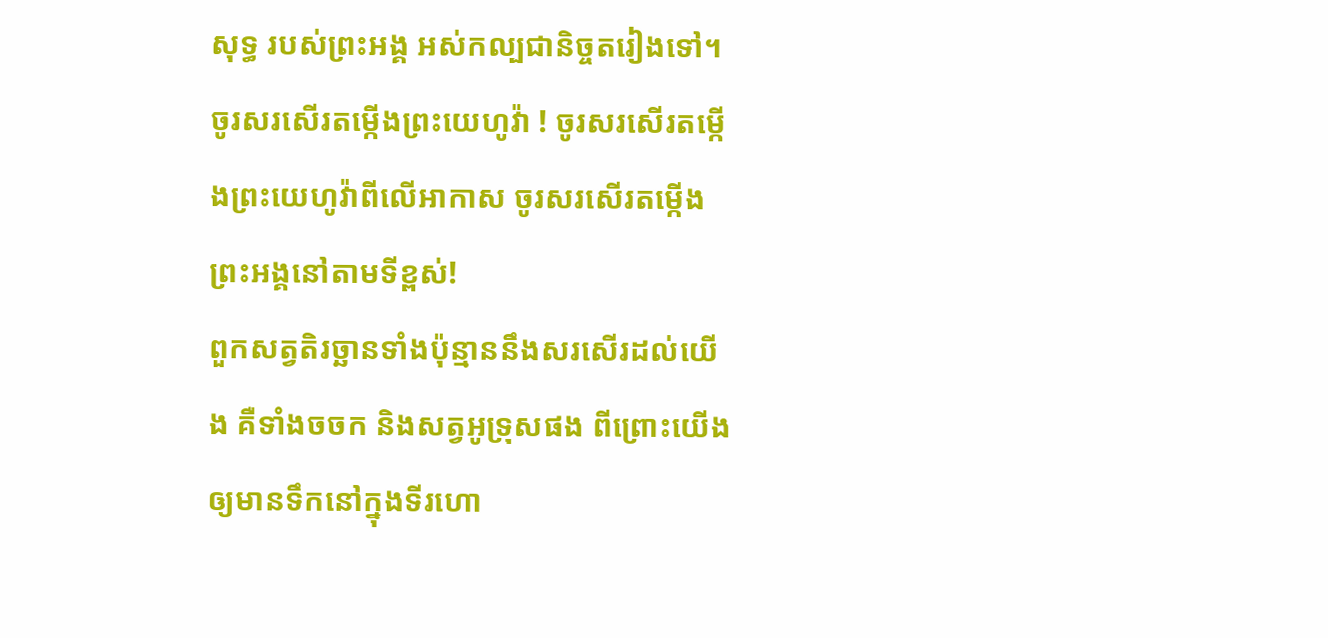សុទ្ធ របស់ព្រះអង្គ អស់កល្បជានិច្ចតរៀងទៅ។
ចូរសរសើរតម្កើងព្រះយេហូវ៉ា ! ចូរសរសើរតម្កើងព្រះយេហូវ៉ាពីលើអាកាស ចូរសរសើរតម្កើងព្រះអង្គនៅតាមទីខ្ពស់!
ពួកសត្វតិរច្ឆានទាំងប៉ុន្មាននឹងសរសើរដល់យើង គឺទាំងចចក និងសត្វអូទ្រុសផង ពីព្រោះយើងឲ្យមានទឹកនៅក្នុងទីរហោ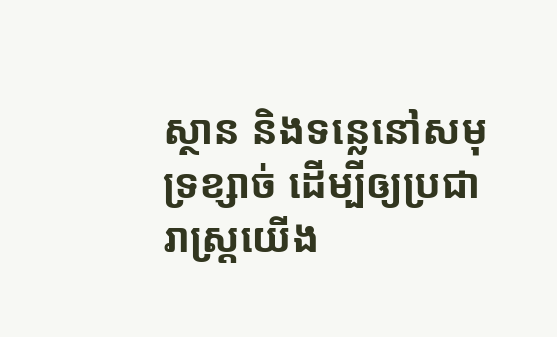ស្ថាន និងទន្លេនៅសមុទ្រខ្សាច់ ដើម្បីឲ្យប្រជារាស្ត្រយើង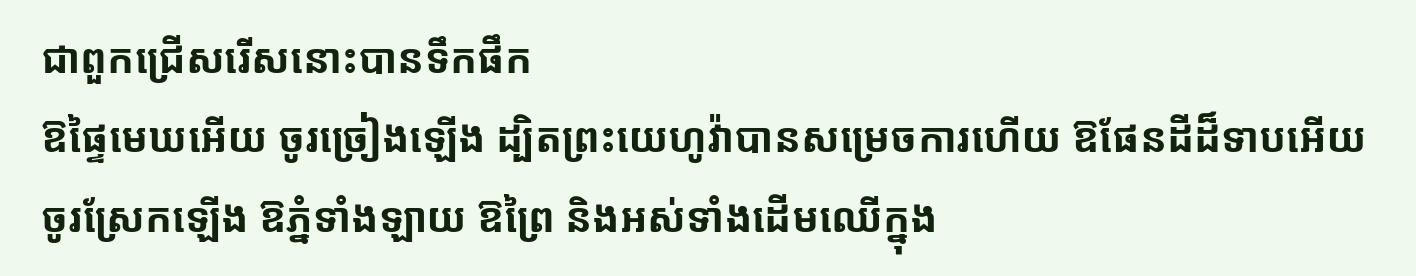ជាពួកជ្រើសរើសនោះបានទឹកផឹក
ឱផ្ទៃមេឃអើយ ចូរច្រៀងឡើង ដ្បិតព្រះយេហូវ៉ាបានសម្រេចការហើយ ឱផែនដីដ៏ទាបអើយ ចូរស្រែកឡើង ឱភ្នំទាំងឡាយ ឱព្រៃ និងអស់ទាំងដើមឈើក្នុង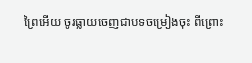ព្រៃអើយ ចូរធ្លាយចេញជាបទចម្រៀងចុះ ពីព្រោះ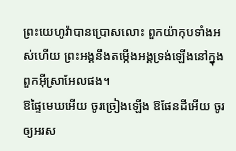ព្រះយេហូវ៉ាបានប្រោសលោះ ពួកយ៉ាកុបទាំងអស់ហើយ ព្រះអង្គនឹងតម្កើងអង្គទ្រង់ឡើងនៅក្នុងពួកអ៊ីស្រាអែលផង។
ឱផ្ទៃមេឃអើយ ចូរច្រៀងឡើង ឱផែនដីអើយ ចូរឲ្យអរស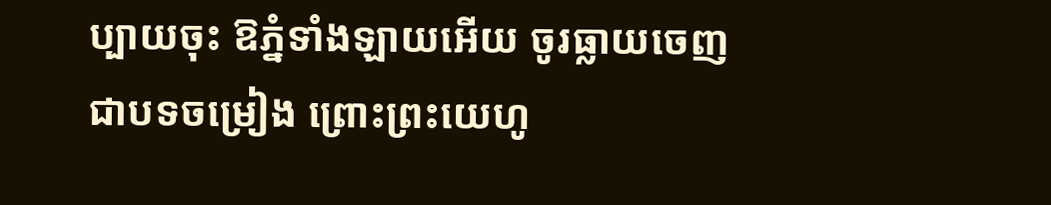ប្បាយចុះ ឱភ្នំទាំងឡាយអើយ ចូរធ្លាយចេញជាបទចម្រៀង ព្រោះព្រះយេហូ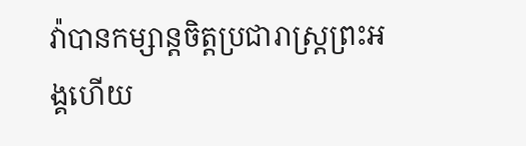វ៉ាបានកម្សាន្តចិត្តប្រជារាស្ត្រព្រះអង្គហើយ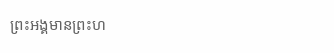ព្រះអង្គមានព្រះហ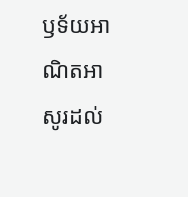ឫទ័យអាណិតអាសូរដល់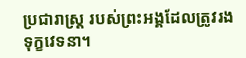ប្រជារាស្ត្រ របស់ព្រះអង្គដែលត្រូវរងទុក្ខវេទនា។